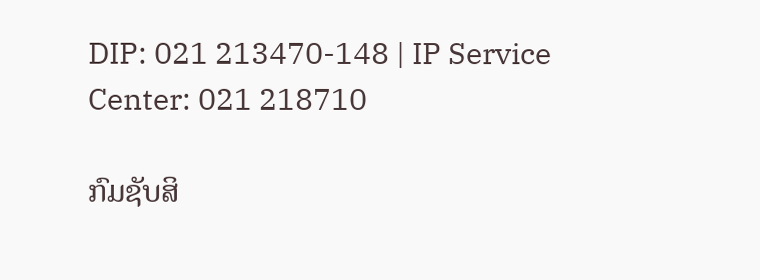DIP: 021 213470-148 | IP Service Center: 021 218710

ກົມຊັບສິ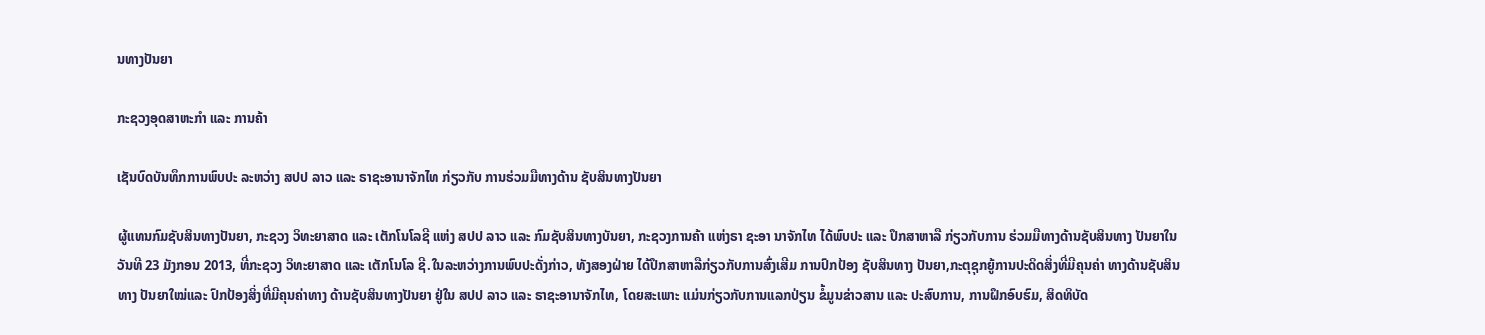ນທາງປັນຍາ

ກະຊວງອຸດສາຫະກຳ ແລະ ການຄ້າ

ເຊັນບົດບັນທຶກການພົບປະ ລະຫວ່າງ ສປປ ລາວ ແລະ ຣາຊະອານາຈັກໄທ ກ່ຽວກັບ ການຮ່ວມມືທາງດ້ານ ຊັບສິນທາງປັນຍາ

ຜູ້ແທນກົມຊັບສິນທາງປັນຍາ, ກະຊວງ ວິທະຍາສາດ ແລະ ເຕັກໂນໂລຊີ ແຫ່ງ ສປປ ລາວ ແລະ ກົມຊັບສິນທາງບັນຍາ, ກະຊວງການຄ້າ ແຫ່ງຣາ ຊະອາ ນາຈັກໄທ ໄດ້ພົບປະ ແລະ ປຶກສາຫາລື ກ່ຽວກັບການ ຮ່ວມມືທາງດ້ານຊັບສິນທາງ ປັນຍາໃນວັນທີ 23 ມັງກອນ 2013, ທີ່ກະຊວງ ວິທະຍາສາດ ແລະ ເຕັກໂນໂລ ຊີ.ໃນລະຫວ່າງການພົບປະດັ່ງກ່າວ, ທັງສອງຝ່າຍ ໄດ້ປຶກສາຫາລືກ່ຽວກັບການສົ່ງເສີມ ການປົກປ້ອງ ຊັບສິນທາງ ປັນຍາ,ກະຕຸຊຸກຍູ້ການປະດິດສິ່ງທີ່ມີຄຸນຄ່າ ທາງດ້ານຊັບສິນທາງ ປັນຍາໃໝ່ແລະ ປົກປ້ອງສິ່ງທີ່ມີຄຸນຄ່າທາງ ດ້ານຊັບສິນທາງປັນຍາ ຢູ່ໃນ ສປປ ລາວ ແລະ ຣາຊະອານາຈັກໄທ, ໂດຍສະເພາະ ແມ່ນກ່ຽວກັບການແລກປ່ຽນ ຂໍ້ມູນຂ່າວສານ ແລະ ປະສົບການ, ການຝຶກອົບຮົມ, ສິດທິບັດ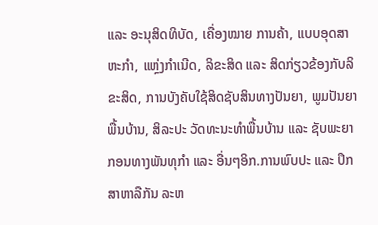ແລະ ອະນຸສິດທິບັດ, ເຄື່ອງໝາຍ ການຄ້າ, ແບບອຸດສາຫະກຳ, ແຫຼ່ງກຳເນີດ, ລິຂະສິດ ແລະ ສິດກ່ຽວຂ້ອງກັບລິຂະສິດ, ການບັງຄັບໃຊ້ສິດຊັບສິນທາງປັນຍາ, ພູມປັນຍາພື້ນບ້ານ, ສິລະປະ ວັດທະນະທຳພື້ນບ້ານ ແລະ ຊັບພະຍາກອນທາງພັນທຸກຳ ແລະ ອື່ນໆອິກ.ການພົບປະ ແລະ ປຶກສາຫາລືກັນ ລະຫ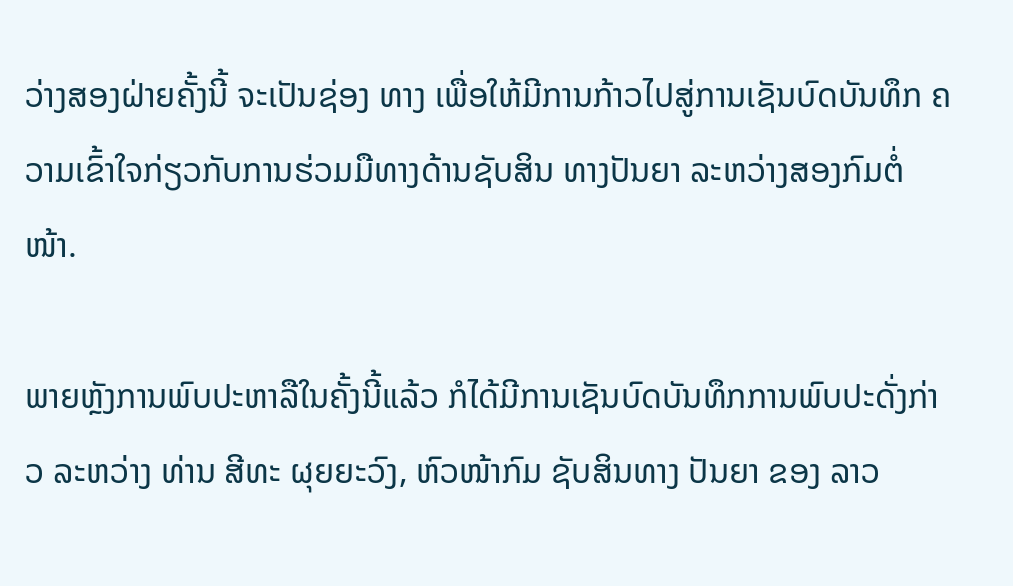ວ່າງສອງຝ່າຍຄັ້ງນີ້ ຈະເປັນຊ່ອງ ທາງ ເພື່ອໃຫ້ມີການກ້າວໄປສູ່ການເຊັນບົດບັນທຶກ ຄວາມເຂົ້າໃຈກ່ຽວກັບການຮ່ວມມືທາງດ້ານຊັບສິນ ທາງປັນຍາ ລະຫວ່າງສອງກົມຕໍ່ໜ້າ.

ພາຍຫຼັງການພົບປະຫາລືໃນຄັ້ງນີ້ແລ້ວ ກໍໄດ້ມີການເຊັນບົດບັນທຶກການພົບປະດັ່ງກ່າວ ລະຫວ່າງ ທ່ານ ສີທະ ຜຸຍຍະວົງ, ຫົວໜ້າກົມ ຊັບສິນທາງ ປັນຍາ ຂອງ ລາວ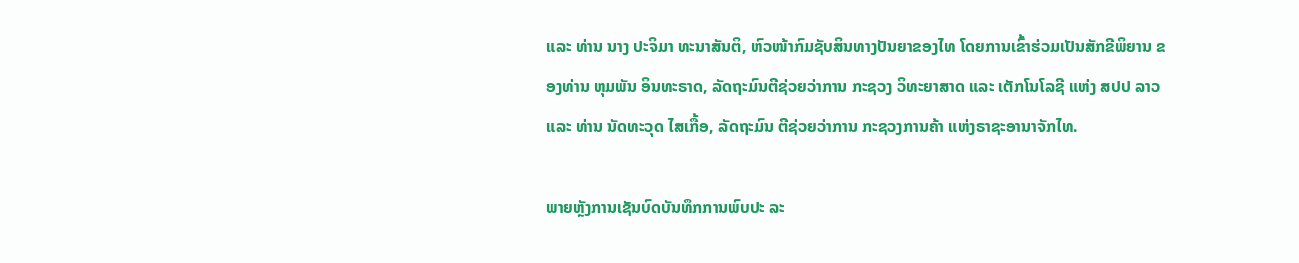ແລະ ທ່ານ ນາງ ປະຈິມາ ທະນາສັນຕິ, ຫົວໜ້າກົມຊັບສິນທາງປັນຍາຂອງໄທ ໂດຍການເຂົ້າຮ່ວມເປັນສັກຂີພິຍານ ຂອງທ່ານ ຫຸມພັນ ອິນທະຣາດ, ລັດຖະມົນຕີຊ່ວຍວ່າການ ກະຊວງ ວິທະຍາສາດ ແລະ ເຕັກໂນໂລຊີ ແຫ່ງ ສປປ ລາວ ແລະ ທ່ານ ນັດທະວຸດ ໄສເກື້ອ, ລັດຖະມົນ ຕີຊ່ວຍວ່າການ ກະຊວງການຄ້າ ແຫ່ງຣາຊະອານາຈັກໄທ.

ພາຍຫຼັງການເຊັນບົດບັນທຶກການພົບປະ ລະ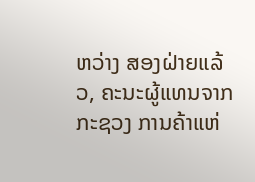ຫວ່າງ ສອງຝ່າຍແລ້ວ, ຄະນະຜູ້ແທນຈາກ ກະຊວງ ການຄ້າແຫ່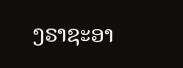ງຣາຊະອາ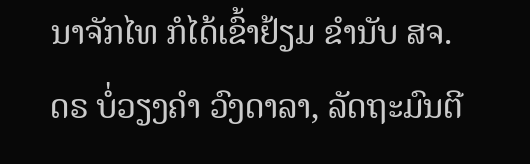ນາຈັກໄທ ກໍໄດ້ເຂົ້າຢ້ຽມ ຂຳນັບ ສຈ. ດຣ ບໍ່ວຽງຄຳ ວົງດາລາ, ລັດຖະມົນຕີ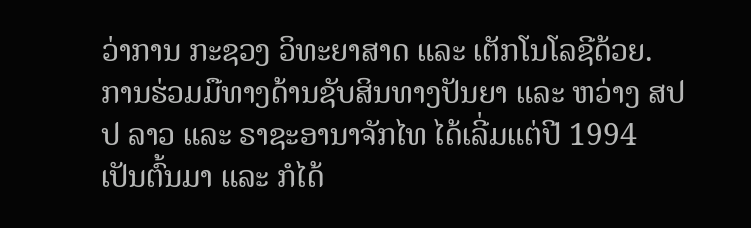ວ່າການ ກະຊວງ ວິທະຍາສາດ ແລະ ເຕັກໂນໂລຊີດ້ວຍ. ການຮ່ວມມືທາງດ້ານຊັບສິນທາງປັນຍາ ແລະ ຫວ່າງ ສປປ ລາວ ແລະ ຣາຊະອານາຈັກໄທ ໄດ້ເລີ່ມແຕ່ປີ 1994 ເປັນຕົ້ນມາ ແລະ ກໍໄດ້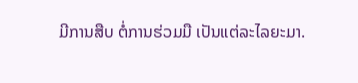ມີການສືບ ຕໍ່ການຮ່ວມມື ເປັນແຕ່ລະໄລຍະມາ.